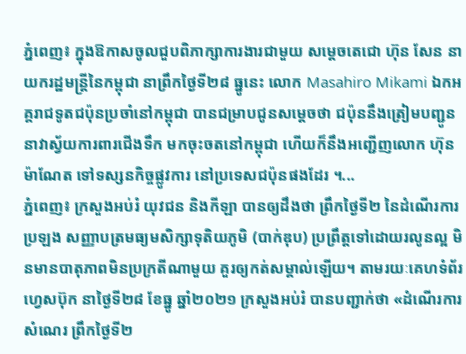ភ្នំពេញ៖ ក្នុងឱកាសចូលជួបពិភាក្សាការងារជាមួយ សម្ដេចតេជោ ហ៊ុន សែន នាយករដ្ឋមន្ត្រីនៃកម្ពុជា នាព្រឹកថ្ងៃទី២៨ ធ្នូនេះ លោក Masahiro Mikami ឯកអគ្គរាជទូតជប៉ុនប្រចាំនៅកម្ពុជា បានជម្រាបជូនសម្ដេចថា ជប៉ុននឹងត្រៀមបញ្ជូន នាវាស្វ័យការពារជើងទឹក មកចុះចតនៅកម្ពុជា ហើយក៏នឹងអញ្ជើញលោក ហ៊ុន ម៉ាណែត ទៅទស្សនកិច្ចផ្លូវការ នៅប្រទេសជប៉ុនផងដែរ ។...
ភ្នំពេញ៖ ក្រសួងអប់រំ យុវជន និងកីឡា បានឲ្យដឹងថា ព្រឹកថ្ងៃទី២ នៃដំណើរការប្រឡង សញ្ញាបត្រមធ្យមសិក្សាទុតិយភូមិ (បាក់ឌុប) ប្រព្រឹត្តទៅដោយរលូនល្អ មិនមានបាតុភាពមិនប្រក្រតីណាមួយ គួរឲ្យកត់សម្គាល់ឡើយ។ តាមរយៈគេហទំព័រហ្វេសប៊ុក នាថ្ងៃទី២៨ ខែធ្នូ ឆ្នាំ២០២១ ក្រសួងអប់រំ បានបញ្ជាក់ថា «ដំណើរការសំណេរ ព្រឹកថ្ងៃទី២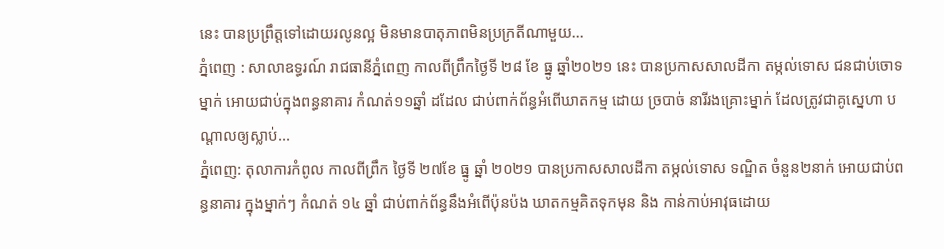នេះ បានប្រព្រឹត្តទៅដោយរលូនល្អ មិនមានបាតុភាពមិនប្រក្រតីណាមួយ...
ភ្នំពេញ : សាលាឧទ្ធរណ៍ រាជធានីភ្នំពេញ កាលពីព្រឹកថ្ងៃទី ២៨ ខែ ធ្នូ ឆ្នាំ២០២១ នេះ បានប្រកាសសាលដីកា តម្កល់ទោស ជនជាប់ចោទម្នាក់ អោយជាប់ក្នុងពន្ធនាគារ កំណត់១១ឆ្នាំ ដដែល ជាប់ពាក់ព័ន្ធអំពើឃាតកម្ម ដោយ ច្របាច់ នារីរងគ្រោះម្នាក់ ដែលត្រូវជាគូស្នេហា បណ្តាលឲ្យស្លាប់...
ភ្នំពេញ: តុលាការកំពូល កាលពីព្រឹក ថ្ងៃទី ២៧ខែ ធ្នូ ឆ្នាំ ២០២១ បានប្រកាសសាលដីកា តម្កល់ទោស ទណ្ឌិត ចំនួន២នាក់ អោយជាប់ពន្ធនាគារ ក្នុងម្នាក់ៗ កំណត់ ១៤ ឆ្នាំ ជាប់ពាក់ព័ន្ធនឹងអំពើប៉ុនប៉ង ឃាតកម្មគិតទុកមុន និង កាន់កាប់អាវុធដោយ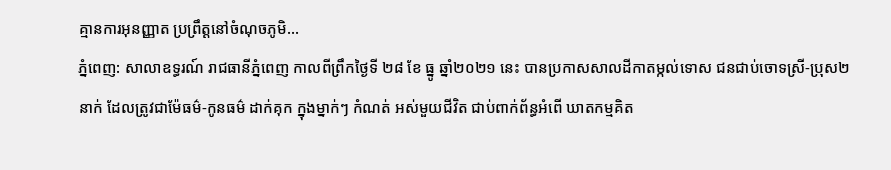គ្មានការអុនញ្ញាត ប្រព្រឹត្តនៅចំណុចភូមិ...
ភ្នំពេញ: សាលាឧទ្ធរណ៍ រាជធានីភ្នំពេញ កាលពីព្រឹកថ្ងៃទី ២៨ ខែ ធ្នូ ឆ្នាំ២០២១ នេះ បានប្រកាសសាលដីកាតម្កល់ទោស ជនជាប់ចោទស្រី-ប្រុស២នាក់ ដែលត្រូវជាម៉ែធម៌-កូនធម៌ ដាក់គុក ក្នុងម្នាក់ៗ កំណត់ អស់មួយជីវិត ជាប់ពាក់ព័ន្ធអំពើ ឃាតកម្មគិត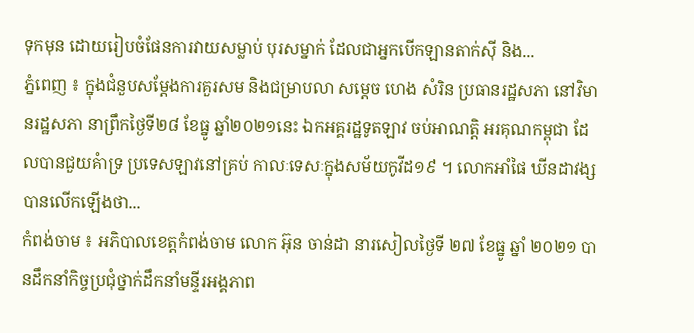ទុកមុន ដោយរៀបចំផែនការវាយសម្លាប់ បុរសម្នាក់ ដែលជាអ្នកបើកឡានតាក់ស៊ី និង...
ភ្នំពេញ ៖ ក្នុងជំនួបសម្តែងការគួរសម និងជម្រាបលា សម្តេច ហេង សំរិន ប្រធានរដ្ឋសភា នៅវិមានរដ្ឋសភា នាព្រឹកថ្ងៃទី២៨ ខែធ្នូ ឆ្នាំ២០២១នេះ ឯកអគ្គរដ្ឋទូតឡាវ ចប់អាណត្តិ អរគុណកម្ពុជា ដែលបានជួយគំាទ្រ ប្រទេសឡាវនៅគ្រប់ កាលៈទេសៈក្នុងសម័យកូវីដ១៩ ។ លោកអាំផៃ ឃីនដាវង្ស បានលើកឡើងថា...
កំពង់ចាម ៖ អភិបាលខេត្តកំពង់ចាម លោក អ៊ុន ចាន់ដា នារសៀលថ្ងៃទី ២៧ ខែធ្នូ ឆ្នាំ ២០២១ បានដឹកនាំកិច្ចប្រជុំថ្នាក់ដឹកនាំមន្ទីរអង្គភាព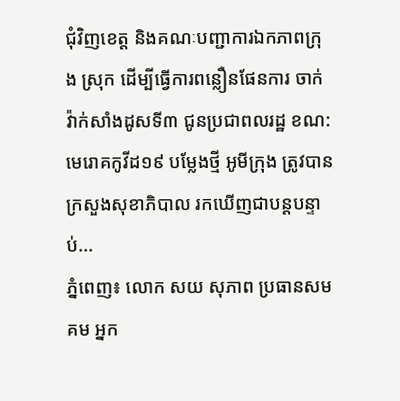ជុំវិញខេត្ត និងគណៈបញ្ជាការឯកភាពក្រុង ស្រុក ដើម្បីធ្វើការពន្លឿនផែនការ ចាក់វ៉ាក់សាំងដូសទី៣ ជូនប្រជាពលរដ្ឋ ខណ:មេរោគកូវីដ១៩ បម្លែងថ្មី អូមីក្រុង ត្រូវបានក្រសួងសុខាភិបាល រកឃើញជាបន្តបន្ទាប់...
ភ្នំពេញ៖ លោក សយ សុភាព ប្រធានសមគម អ្នក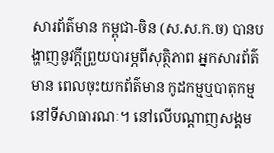សារព័ត៌មាន កម្ពុជា-ចិន (ស.ស.ក.ច) បានបង្ហាញនូវក្តីព្រួយបារម្ភពីសុត្ថិភាព អ្នកសារព័ត៌មាន ពេលចុះយកព័ត៌មាន កូដកម្មឬបាតុកម្ម នៅទីសាធារណៈ។ នៅលើបណ្ដាញសង្គម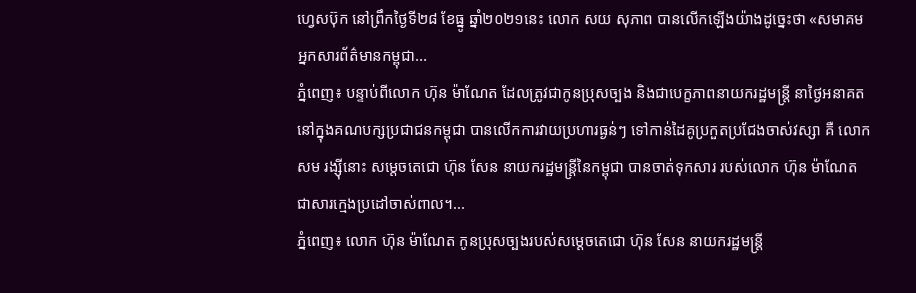ហ្វេសប៊ុក នៅព្រឹកថ្ងៃទី២៨ ខែធ្នូ ឆ្នាំ២០២១នេះ លោក សយ សុភាព បានលើកឡើងយ៉ាងដូច្នេះថា «សមាគមអ្នកសារព័ត៌មានកម្ពុជា...
ភ្នំពេញ៖ បន្ទាប់ពីលោក ហ៊ុន ម៉ាណែត ដែលត្រូវជាកូនប្រុសច្បង និងជាបេក្ខភាពនាយករដ្ឋមន្រ្តី នាថ្ងៃអនាគតនៅក្នុងគណបក្សប្រជាជនកម្ពុជា បានលើកការវាយប្រហារធ្ងន់ៗ ទៅកាន់ដៃគូប្រកួតប្រជែងចាស់វស្សា គឺ លោក សម រង្ស៊ីនោះ សម្ដេចតេជោ ហ៊ុន សែន នាយករដ្ឋមន្រ្តីនៃកម្ពុជា បានចាត់ទុកសារ របស់លោក ហ៊ុន ម៉ាណែត ជាសារក្មេងប្រដៅចាស់ពាល។...
ភ្នំពេញ៖ លោក ហ៊ុន ម៉ាណែត កូនប្រុសច្បងរបស់សម្ដេចតេជោ ហ៊ុន សែន នាយករដ្ឋមន្រ្តី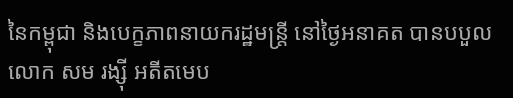នៃកម្ពុជា និងបេក្ខភាពនាយករដ្ឋមន្រ្តី នៅថ្ងៃអនាគត បានបបួលលោក សម រង្ស៊ី អតីតមេប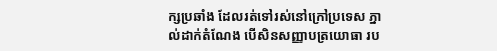ក្សប្រឆាំង ដែលរត់ទៅរស់នៅក្រៅប្រទេស ភ្នាល់ដាក់តំណែង បើសិនសញ្ញាបត្រយោធា រប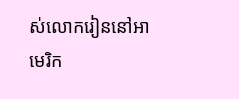ស់លោករៀននៅអាមេរិក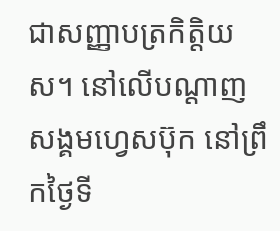ជាសញ្ញាបត្រកិត្តិយស។ នៅលើបណ្ដាញសង្គមហ្វេសប៊ុក នៅព្រឹកថ្ងៃទី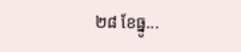២៨ ខែធ្នូ...